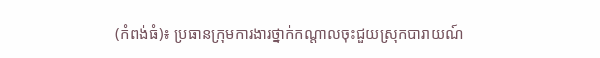(កំពង់ធំ)៖ ប្រធានក្រុមការងារថ្នាក់កណ្តាលចុះជួយស្រុកបារាយណ៍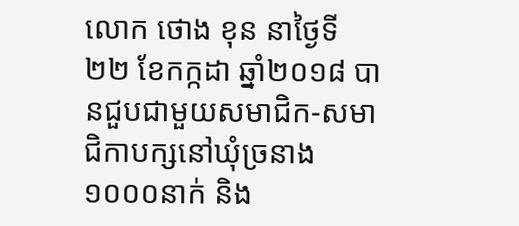លោក ថោង ខុន នាថ្ងៃទី២២ ខែកក្កដា ឆ្នាំ២០១៨ បានជួបជាមួយសមាជិក-សមាជិកាបក្សនៅឃុំច្រនាង ១០០០នាក់ និង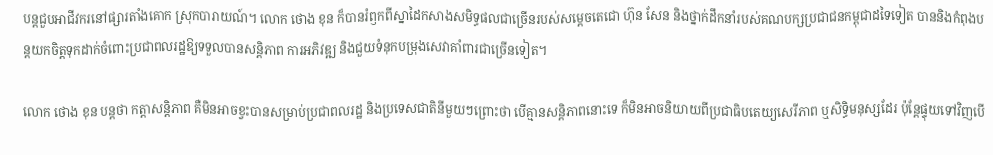បន្តជួបអាជីវករនៅផ្សារតាំងគោក ស្រុកបារាយណ៍។ លោក ថោង ខុន ក៏បានរំឭកពីស្នាដៃកសាងសមិទ្ធផលជាច្រើនរបស់សម្ដេចតេជោ ហ៊ុន សែន និងថ្នាក់ដឹកនាំរបស់គណបក្សប្រជាជនកម្ពុជាដទៃទៀត បាននិងកំពុងបន្តយកចិត្តទុកដាក់ចំពោះប្រជាពលរដ្ឋឱ្យទទួលបានសន្តិភាព ការអភិវឌ្ឍ និងជួយទំនុកបម្រុងសេវាគាំពារជាច្រើនទៀត។

លោក ថោង ខុន បន្តថា កត្តាសន្តិភាព គឺមិនអាចខ្វះបានសម្រាប់ប្រជាពលរដ្ឋ និងប្រទេសជាតិនីមួយៗព្រោះថា បើគ្មានសន្តិភាពនោះទេ ក៏មិនអាចនិយាយពីប្រជាធិបតេយ្យសេរីភាព ឬសិទ្ធិមនុស្សដែរ ប៉ុន្តែផ្ទុយទៅវិញបើ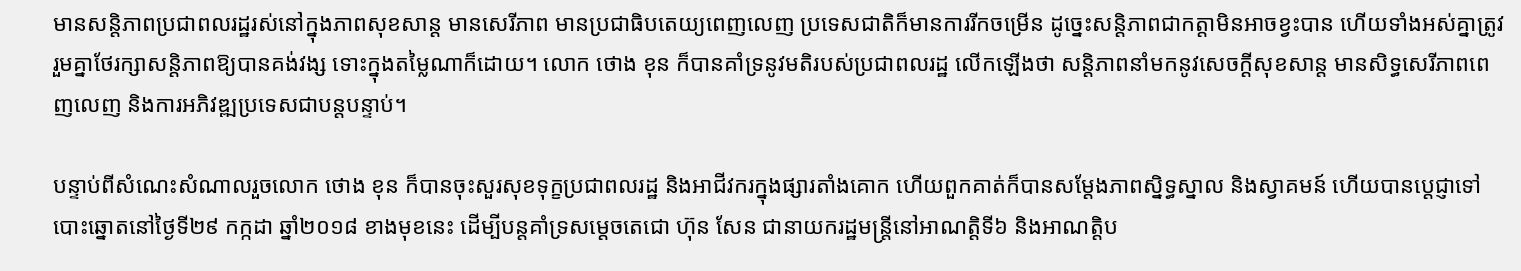មានសន្តិភាពប្រជាពលរដ្ឋរស់នៅក្នុងភាពសុខសាន្ដ មានសេរីភាព មានប្រជាធិបតេយ្យពេញលេញ ប្រទេសជាតិក៏មានការរីកចម្រើន ដូច្នេះសន្តិភាពជាកត្តាមិនអាចខ្វះបាន ហើយទាំងអស់គ្នាត្រូវរួមគ្នាថែរក្សាសន្តិភាពឱ្យបានគង់វង្ស ទោះក្នុងតម្លៃណាក៏ដោយ។ លោក ថោង ខុន ក៏បានគាំទ្រនូវមតិរបស់ប្រជាពលរដ្ឋ លើកឡើងថា សន្តិភាពនាំមកនូវសេចក្ដីសុខសាន្ត មានសិទ្ធសេរីភាពពេញលេញ និងការអភិវឌ្ឍប្រទេសជាបន្តបន្ទាប់។

បន្ទាប់ពីសំណេះសំណាលរួចលោក ថោង ខុន ក៏បានចុះសួរសុខទុក្ខប្រជាពលរដ្ឋ និងអាជីវករក្នុងផ្សារតាំងគោក ហើយពួកគាត់ក៏បានសម្តែងភាពស្និទ្ធស្នាល និងស្វាគមន៍ ហើយបានប្តេជ្ញាទៅបោះឆ្នោតនៅថ្ងៃទី២៩ កក្កដា ឆ្នាំ២០១៨ ខាងមុខនេះ ដើម្បីបន្តគាំទ្រសម្តេចតេជោ ហ៊ុន សែន ជានាយករដ្ឋមន្រ្តីនៅអាណត្តិទី៦ និងអាណត្តិប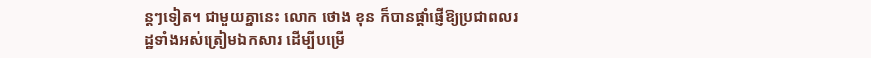ន្តៗទៀត។ ជាមួយគ្នានេះ លោក ថោង ខុន ក៏បានផ្តាំផ្ញើឱ្យប្រជាពលរដ្ឋទាំងអស់ត្រៀមឯកសារ ដើម្បីបម្រើ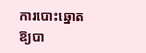ការបោះឆ្នោតឱ្យបា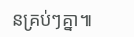នគ្រប់ៗគ្នា៕